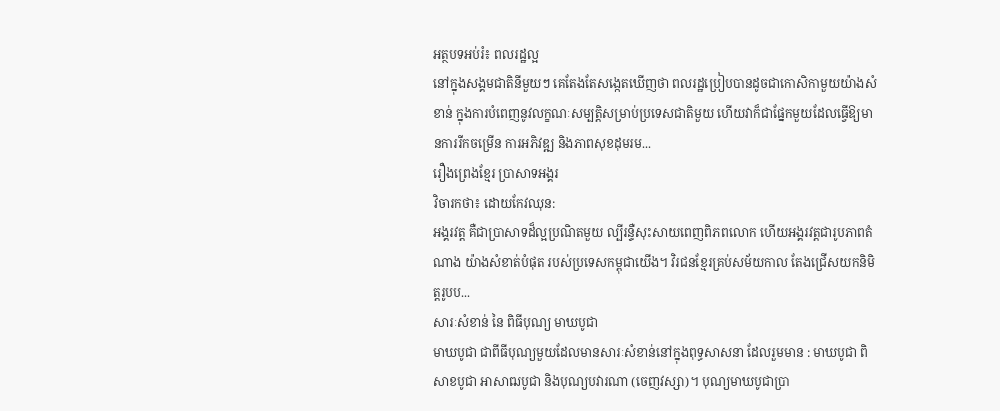អត្ថបទអប់រំ៖ ពលរដ្ឋល្អ
នៅក្នុងសង្គមជាតិនីមួយៗ គេតែងតែសង្កេតឃើញថា ពលរដ្ឋប្រៀបបានដូចជាកោសិកាមួយយ៉ាងសំខាន់ ក្នុងការបំពេញនូវលក្ខណៈសម្បត្តិសម្រាប់ប្រទេសជាតិមួយ ហើយវាក៏ជាផ្នែកមួយដែលធ្វើឱ្យមានការរីកចម្រើន ការអភិវឌ្ឍ និងភាពសុខដុមរម...
រឿងព្រេងខ្មែរ ប្រាសាទអង្គរ
វិចារកថា៖ ដោយកែវឈុន:
អង្គរវត្ដ គឺជាប្រាសាទដ៏ល្អប្រណិតមួយ ល្បីរន្ទឺសុះសាយពេញពិភពលោក ហើយអង្គរវត្ដជារូបភាពតំណាង យ៉ាងសំខាត់បំផុត របស់ប្រទេសកម្ពុជាយើង។ វិរជនខ្មែរគ្រប់សម័យកាល តែងជ្រើសយកនិមិត្ដរូបប...
សារៈសំខាន់ នៃ ពិធីបុណ្យ មាឃបូជា
មាឃបូជា ជាពីធីបុណ្យមួយដែលមានសារៈសំខាន់នៅក្នុងពុទ្ធសាសនា ដែលរួមមាន : មាឃបូជា ពិសាខបូជា អាសាឍបូជា និងបុណ្យបវារណា (ចេញវស្សា)។ បុណ្យមាឃបូជាប្រា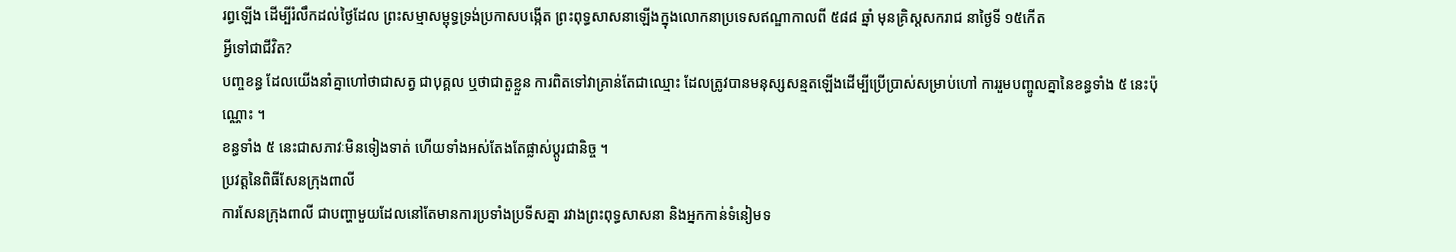រព្ធឡើង ដើម្បីរំលឹកដល់ថៃ្ងដែល ព្រះសម្មាសម្ពុទ្ធទ្រង់ប្រកាសបង្កើត ព្រះពុទ្ធសាសនាឡើងក្នុងលោកនាប្រទេសឥណ្ឌាកាលពី ៥៨៨ ឆ្នាំ មុនគ្រិស្តសករាជ នាថៃ្ងទី ១៥កើត
អ្វីទៅជាជីវិត?
បញ្ចខន្ធ ដែលយើងនាំគ្នាហៅថាជាសត្វ ជាបុគ្គល ឬថាជាតួខ្លួន ការពិតទៅវាគ្រាន់តែជាឈ្មោះ ដែលត្រូវបានមនុស្សសន្មតឡើងដើម្បីប្រើប្រាស់សម្រាប់ហៅ ការរួមបញ្ចូលគ្នានៃខន្ធទាំង ៥ នេះប៉ុណ្ណោះ ។
ខន្ធទាំង ៥ នេះជាសភាវៈមិនទៀងទាត់ ហើយទាំងអស់តែងតែផ្លាស់ប្តូរជានិច្ច ។
ប្រវត្តនៃពិធីសែនក្រុងពាលី
ការសែនក្រុងពាលី ជាបញ្ហាមួយដែលនៅតែមានការប្រទាំងប្រទីសគ្នា រវាងព្រះពុទ្ធសាសនា និងអ្នកកាន់ទំនៀមទ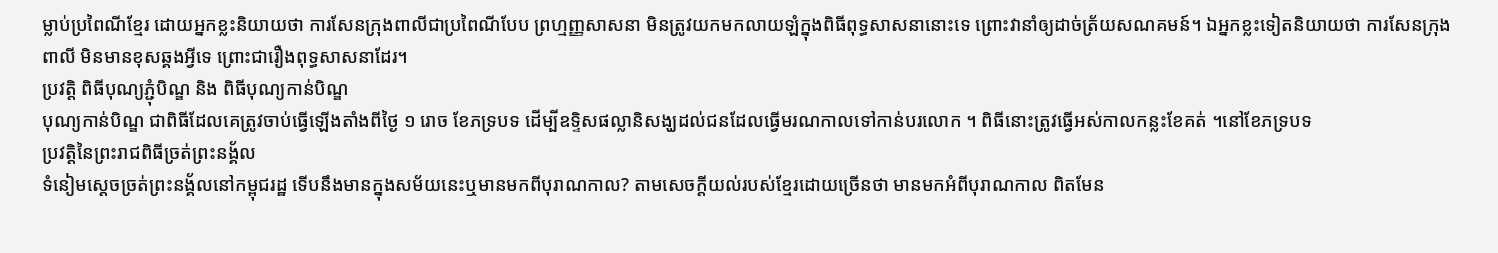ម្លាប់ប្រពៃណីខ្មែរ ដោយអ្នកខ្លះនិយាយថា ការសែនក្រុងពាលីជាប្រពៃណីបែប ព្រហ្មញ្ញសាសនា មិនត្រូវយកមកលាយឡំក្នុងពិធីពុទ្ធសាសនានោះទេ ព្រោះវានាំឲ្យដាច់ត្រ័យសណគមន៍។ ឯអ្នកខ្លះទៀតនិយាយថា ការសែនក្រុងពាលី មិនមានខុសឆ្គងអ្វីទេ ព្រោះជារឿងពុទ្ធសាសនាដែរ។
ប្រវត្តិ ពិធីបុណ្យភ្ជុំបិណ្ឌ និង ពិធីបុណ្យកាន់បិណ្ឌ
បុណ្យកាន់បិណ្ឌ ជាពិធីដែលគេត្រូវចាប់ធ្វើឡើងតាំងពីថ្ងៃ ១ រោច ខែភទ្របទ ដើម្បីឧទ្ទិសផល្លានិសង្ឃដល់ជនដែលធ្វើមរណកាលទៅកាន់បរលោក ។ ពិធីនោះត្រូវធ្វើអស់កាលកន្លះខែគត់ ។នៅខែភទ្របទ
ប្រវត្តិនៃព្រះរាជពិធីច្រត់ព្រះនង្គ័ល
ទំនៀមស្ដេចច្រត់ព្រះនង្គ័លនៅកម្ពុជរដ្ឋ ទើបនឹងមានក្នុងសម័យនេះឬមានមកពីបុរាណកាល? តាមសេចក្ដីយល់របស់ខ្មែរដោយច្រើនថា មានមកអំពីបុរាណកាល ពិតមែន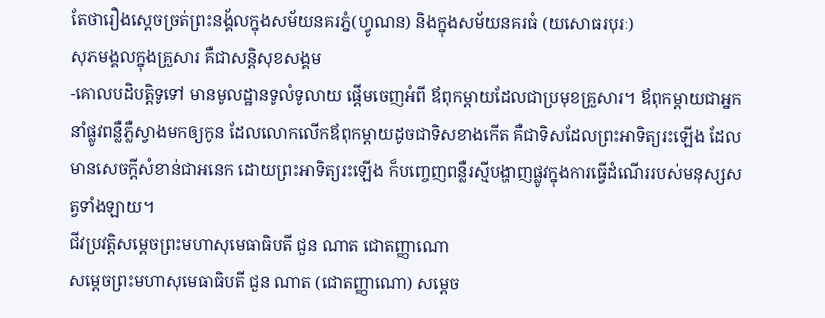តែថារឿងស្ដេចច្រត់ព្រះនង្គ័លក្នុងសម័យនគរភ្នំ(ហ្វូណន) និងក្នុងសម័យនគរធំ (យសោធរបុរៈ)
សុភមង្គលក្នុងគ្រួសារ គឺជាសន្តិសុខសង្គម
-គោលបដិបត្តិទូទៅ មានមូលដ្ឋានទូលំទូលាយ ផ្ដើមចេញអំពី ឪពុកម្ដាយដែលជាប្រមុខគ្រួសារ។ ឪពុកម្ដាយជាអ្នកនាំផ្លូវពន្លឺភ្លឺស្វាងមកឲ្យកូន ដែលលោកលើកឪពុកម្ដាយដូចជាទិសខាងកើត គឺជាទិសដែលព្រះអាទិត្យរះឡើង ដែលមានសេចក្ដីសំខាន់ជាអនេក ដោយព្រះអាទិត្យរះឡើង ក៏បញ្ចេញពន្លឺរស្មីបង្ហាញផ្លូវក្នុងការធ្វើដំណើររបស់មនុស្សសត្វទាំងឡាយ។
ជីវប្រវត្តិសម្ដេចព្រះមហាសុមេធាធិបតី ជួន ណាត ជោតញ្ញាណោ
សម្ដេចព្រះមហាសុមេធាធិបតី ជួន ណាត (ជោតញ្ញាណោ) សម្ដេច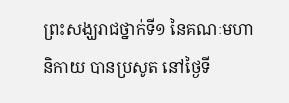ព្រះសង្ឃរាជថ្នាក់ទី១ នៃគណៈមហានិកាយ បានប្រសូត នៅថ្ងៃទី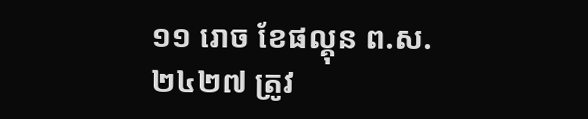១១ រោច ខែផល្គុន ព.ស.២៤២៧ ត្រូវ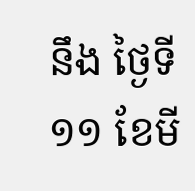នឹង ថ្ងៃទី ១១ ខែមី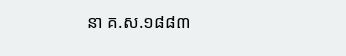នា គ.ស.១៨៨៣